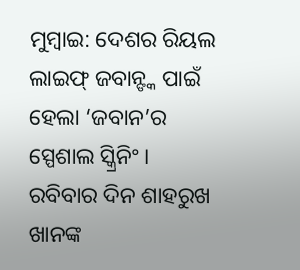ମୁମ୍ବାଇ: ଦେଶର ରିୟଲ ଲାଇଫ୍ ଜବାନ୍ଙ୍କ ପାଇଁ ହେଲା ‘ଜବାନ’ର ସ୍ପେଶାଲ ସ୍କ୍ରିନିଂ । ରବିବାର ଦିନ ଶାହରୁଖ ଖାନଙ୍କ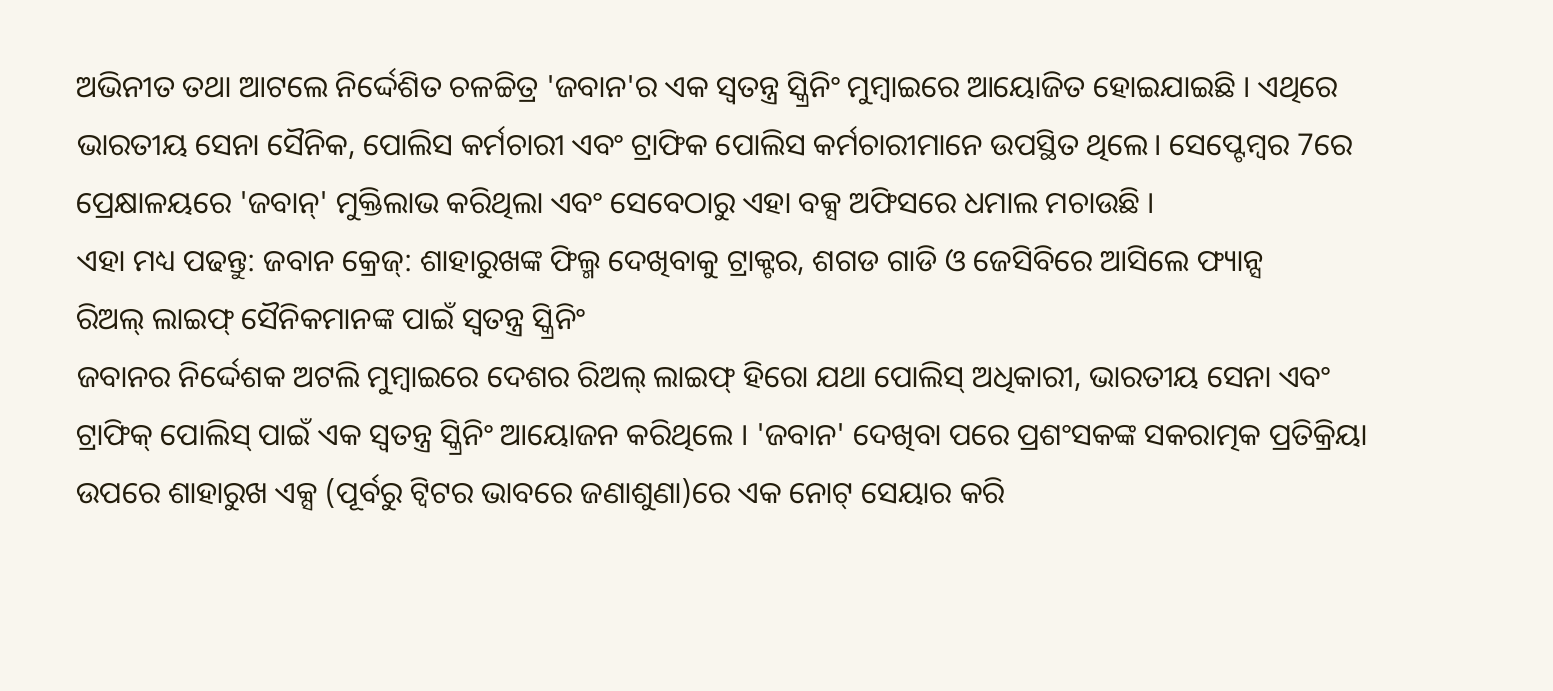ଅଭିନୀତ ତଥା ଆଟଲେ ନିର୍ଦ୍ଦେଶିତ ଚଳଚ୍ଚିତ୍ର 'ଜବାନ'ର ଏକ ସ୍ୱତନ୍ତ୍ର ସ୍କ୍ରିନିଂ ମୁମ୍ବାଇରେ ଆୟୋଜିତ ହୋଇଯାଇଛି । ଏଥିରେ ଭାରତୀୟ ସେନା ସୈନିକ, ପୋଲିସ କର୍ମଚାରୀ ଏବଂ ଟ୍ରାଫିକ ପୋଲିସ କର୍ମଚାରୀମାନେ ଉପସ୍ଥିତ ଥିଲେ। ସେପ୍ଟେମ୍ବର 7ରେ ପ୍ରେକ୍ଷାଳୟରେ 'ଜବାନ୍' ମୁକ୍ତିଲାଭ କରିଥିଲା ଏବଂ ସେବେଠାରୁ ଏହା ବକ୍ସ ଅଫିସରେ ଧମାଲ ମଚାଉଛି ।
ଏହା ମଧ୍ୟ ପଢନ୍ତୁ: ଜବାନ କ୍ରେଜ୍: ଶାହାରୁଖଙ୍କ ଫିଲ୍ମ ଦେଖିବାକୁ ଟ୍ରାକ୍ଟର, ଶଗଡ ଗାଡି ଓ ଜେସିବିରେ ଆସିଲେ ଫ୍ୟାନ୍ସ
ରିଅଲ୍ ଲାଇଫ୍ ସୈନିକମାନଙ୍କ ପାଇଁ ସ୍ୱତନ୍ତ୍ର ସ୍କ୍ରିନିଂ
ଜବାନର ନିର୍ଦ୍ଦେଶକ ଅଟଲି ମୁମ୍ବାଇରେ ଦେଶର ରିଅଲ୍ ଲାଇଫ୍ ହିରୋ ଯଥା ପୋଲିସ୍ ଅଧିକାରୀ, ଭାରତୀୟ ସେନା ଏବଂ ଟ୍ରାଫିକ୍ ପୋଲିସ୍ ପାଇଁ ଏକ ସ୍ୱତନ୍ତ୍ର ସ୍କ୍ରିନିଂ ଆୟୋଜନ କରିଥିଲେ । 'ଜବାନ' ଦେଖିବା ପରେ ପ୍ରଶଂସକଙ୍କ ସକରାତ୍ମକ ପ୍ରତିକ୍ରିୟା ଉପରେ ଶାହାରୁଖ ଏକ୍ସ (ପୂର୍ବରୁ ଟ୍ୱିଟର ଭାବରେ ଜଣାଶୁଣା)ରେ ଏକ ନୋଟ୍ ସେୟାର କରି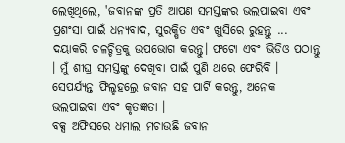ଲେଖିଥିଲେ, 'ଜବାନଙ୍କ ପ୍ରତି ଆପଣ ସମସ୍ତଙ୍କର ଭଲପାଇବା ଏବଂ ପ୍ରଶଂସା ପାଇଁ ଧନ୍ୟବାଦ, ସୁରକ୍ଷିତ ଏବଂ ଖୁସିରେ ରୁହନ୍ତୁ ... ଦୟାକରି ଚଳଚ୍ଚିତ୍ରକୁ ଉପଭୋଗ କରନ୍ତୁ। ଫଟୋ ଏବଂ ଭିଡିଓ ପଠାନ୍ତୁ । ମୁଁ ଶୀଘ୍ର ସମସ୍ତଙ୍କୁ ଦେଖିବା ପାଇଁ ପୁଣି ଥରେ ଫେରିବି । ସେପର୍ଯ୍ୟନ୍ତ ଫିଲ୍ହହଲ୍ରେ ଜବାନ ସହ ପାର୍ଟି କରନ୍ତୁ, ଅନେକ ଭଲପାଇବା ଏବଂ କୃତଜ୍ଞତା ।
ବକ୍ସ ଅଫିସରେ ଧମାଲ ମଚାଉଛି ଜବାନ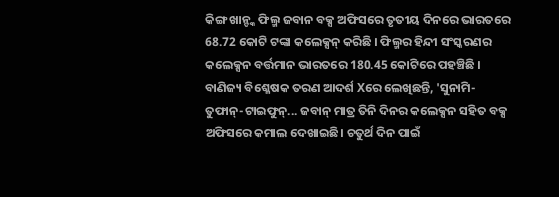କିଙ୍ଗ ଖାନ୍ଙ୍କ ଫିଲ୍ମ ଜବାନ ବକ୍ସ ଅଫିସରେ ତୃତୀୟ ଦିନରେ ଭାରତରେ 68.72 କୋଟି ଟଙ୍କା କଲେକ୍ସନ୍ କରିଛି । ଫିଲ୍ମର ହିନ୍ଦୀ ସଂସ୍କରଣର କଲେକ୍ସନ ବର୍ତ୍ତମାନ ଭାରତରେ 180.45 କୋଟିରେ ପହଞ୍ଚିଛି । ବାଣିଜ୍ୟ ବିଶ୍ଳେଷକ ତରଣ ଆଦର୍ଶ Xରେ ଲେଖିଛନ୍ତି, 'ସୁନାମି-ତୁଫାନ୍-ଟାଇଫୁନ୍... ଜବାନ୍ ମାତ୍ର ତିନି ଦିନର କଲେକ୍ସନ ସହିତ ବକ୍ସ ଅଫିସରେ କମାଲ ଦେଖାଇଛି। ଚତୁର୍ଥ ଦିନ ପାଇଁ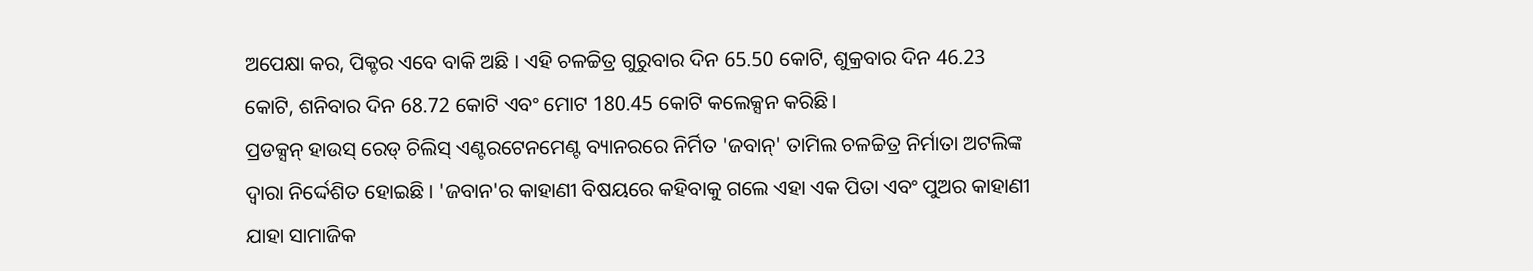ଅପେକ୍ଷା କର, ପିକ୍ଚର ଏବେ ବାକି ଅଛି । ଏହି ଚଳଚ୍ଚିତ୍ର ଗୁରୁବାର ଦିନ 65.50 କୋଟି, ଶୁକ୍ରବାର ଦିନ 46.23 କୋଟି, ଶନିବାର ଦିନ 68.72 କୋଟି ଏବଂ ମୋଟ 180.45 କୋଟି କଲେକ୍ସନ କରିଛି।
ପ୍ରଡକ୍ସନ୍ ହାଉସ୍ ରେଡ୍ ଚିଲିସ୍ ଏଣ୍ଟରଟେନମେଣ୍ଟ ବ୍ୟାନରରେ ନିର୍ମିତ 'ଜବାନ୍' ତାମିଲ ଚଳଚ୍ଚିତ୍ର ନିର୍ମାତା ଅଟଲିଙ୍କ ଦ୍ୱାରା ନିର୍ଦ୍ଦେଶିତ ହୋଇଛି । 'ଜବାନ'ର କାହାଣୀ ବିଷୟରେ କହିବାକୁ ଗଲେ ଏହା ଏକ ପିତା ଏବଂ ପୁଅର କାହାଣୀ ଯାହା ସାମାଜିକ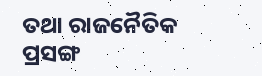ତଥା ରାଜନୈତିକ ପ୍ରସଙ୍ଗ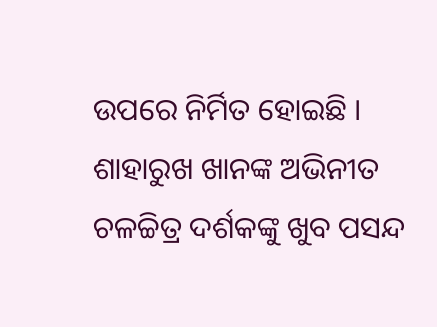ଉପରେ ନିର୍ମିତ ହୋଇଛି । ଶାହାରୁଖ ଖାନଙ୍କ ଅଭିନୀତ ଚଳଚ୍ଚିତ୍ର ଦର୍ଶକଙ୍କୁ ଖୁବ ପସନ୍ଦ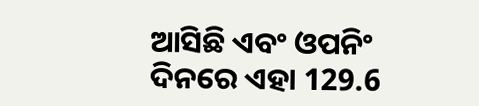ଆସିଛି ଏବଂ ଓପନିଂ ଦିନରେ ଏହା 129.6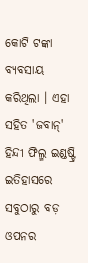କୋଟି ଟଙ୍କା ବ୍ୟବସାୟ କରିଥିଲା । ଏହା ସହିତ 'ଜବାନ୍' ହିନ୍ଦୀ ଫିଲ୍ମ ଇଣ୍ଡଷ୍ଟ୍ରି ଇତିହାସରେ ସବୁଠାରୁ ବଡ଼ ଓପନର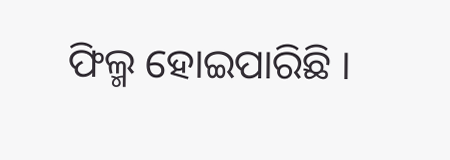ଫିଲ୍ମ ହୋଇପାରିଛି ।